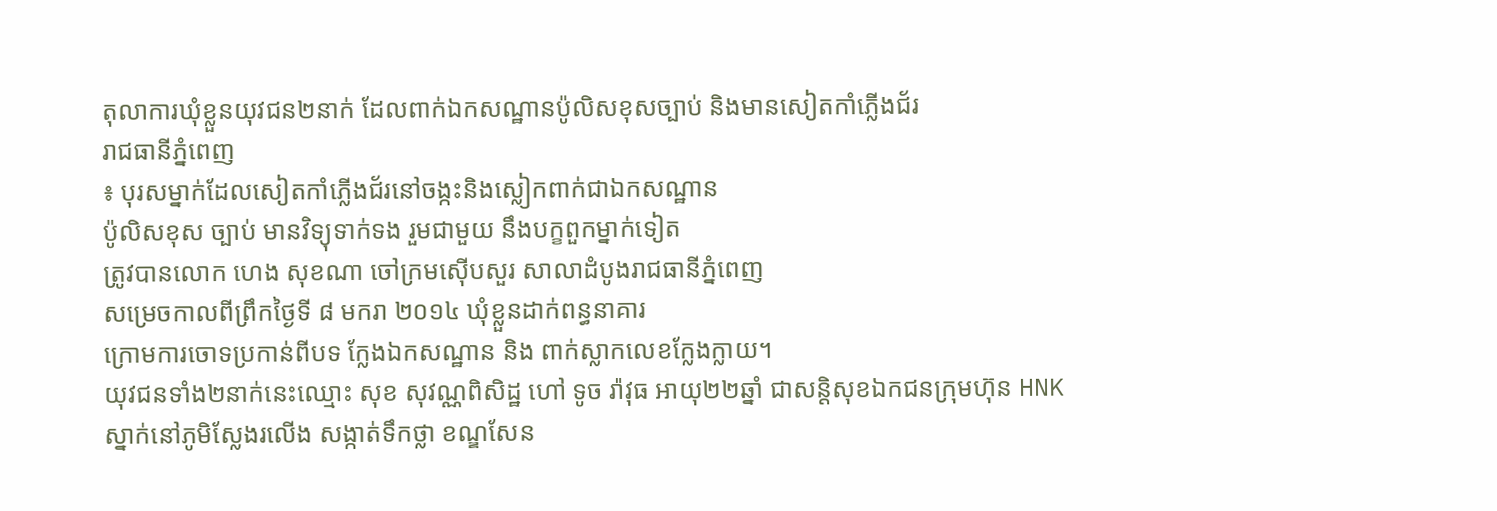តុលាការឃុំខ្លួនយុវជន២នាក់ ដែលពាក់ឯកសណ្ឋានប៉ូលិសខុសច្បាប់ និងមានសៀតកាំភ្លើងជ័រ
រាជធានីភ្នំពេញ
៖ បុរសម្នាក់ដែលសៀតកាំភ្លើងជ័រនៅចង្កះនិងស្លៀកពាក់ជាឯកសណ្ឋាន
ប៉ូលិសខុស ច្បាប់ មានវិទ្យុទាក់ទង រួមជាមួយ នឹងបក្ខពួកម្នាក់ទៀត
ត្រូវបានលោក ហេង សុខណា ចៅក្រមស៊ើបសួរ សាលាដំបូងរាជធានីភ្នំពេញ
សម្រេចកាលពីព្រឹកថ្ងៃទី ៨ មករា ២០១៤ ឃុំខ្លួនដាក់ពន្ធនាគារ
ក្រោមការចោទប្រកាន់ពីបទ ក្លែងឯកសណ្ឋាន និង ពាក់ស្លាកលេខក្លែងក្លាយ។
យុវជនទាំង២នាក់នេះឈ្មោះ សុខ សុវណ្ណពិសិដ្ឋ ហៅ ទូច រ៉ាវុធ អាយុ២២ឆ្នាំ ជាសន្តិសុខឯកជនក្រុមហ៊ុន HNK ស្នាក់នៅភូមិស្លែងរលើង សង្កាត់ទឹកថ្លា ខណ្ឌសែន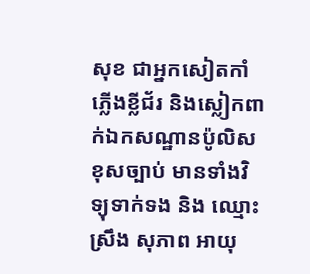សុខ ជាអ្នកសៀតកាំភ្លើងខ្លីជ័រ និងស្លៀកពាក់ឯកសណ្ឋានប៉ូលិសខុសច្បាប់ មានទាំងវិទ្យុទាក់ទង និង ឈ្មោះ ស្រឹង សុភាព អាយុ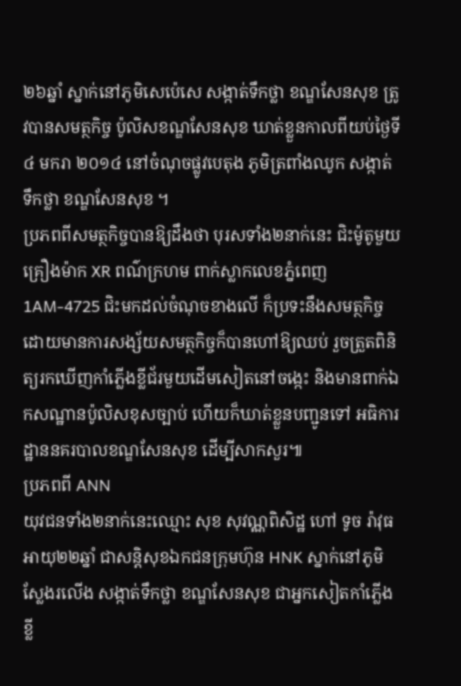២៦ឆ្នាំ ស្នាក់នៅភូមិសេប៉េសេ សង្កាត់ទឹកថ្លា ខណ្ឌសែនសុខ ត្រូវបានសមត្ថកិច្ច ប៉ូលិសខណ្ឌសែនសុខ ឃាត់ខ្លួនកាលពីយប់ថ្ងៃទី ៤ មករា ២០១៤ នៅចំណុចផ្លូវបេតុង ភូមិត្រពាំងឈូក សង្កាត់ទឹកថ្លា ខណ្ឌសែនសុខ ។
ប្រភពពីសមត្ថកិច្ចបានឱ្យដឹងថា បុរសទាំង២នាក់នេះ ជិះម៉ូតូមួយគ្រឿងម៉ាក XR ពណ៌ក្រហម ពាក់ស្លាកលេខភ្នំពេញ 1AM-4725 ជិះមកដល់ចំណុចខាងលើ ក៏ប្រទះនឹងសមត្ថកិច្ច ដោយមានការសង្ស័យសមត្ថកិច្ចក៏បានហៅឱ្យឈប់ រួចត្រួតពិនិត្យរកឃើញកាំភ្លើងខ្លីជ័រមួយដើមសៀតនៅចង្កេះ និងមានពាក់ឯកសណ្ឋានប៉ូលិសខុសច្បាប់ ហើយក៏ឃាត់ខ្លួនបញ្ជូនទៅ អធិការដ្ឋាននគរបាលខណ្ឌសែនសុខ ដើម្បីសាកសួរ៕
ប្រភពពី ANN
យុវជនទាំង២នាក់នេះឈ្មោះ សុខ សុវណ្ណពិសិដ្ឋ ហៅ ទូច រ៉ាវុធ អាយុ២២ឆ្នាំ ជាសន្តិសុខឯកជនក្រុមហ៊ុន HNK ស្នាក់នៅភូមិស្លែងរលើង សង្កាត់ទឹកថ្លា ខណ្ឌសែនសុខ ជាអ្នកសៀតកាំភ្លើងខ្លី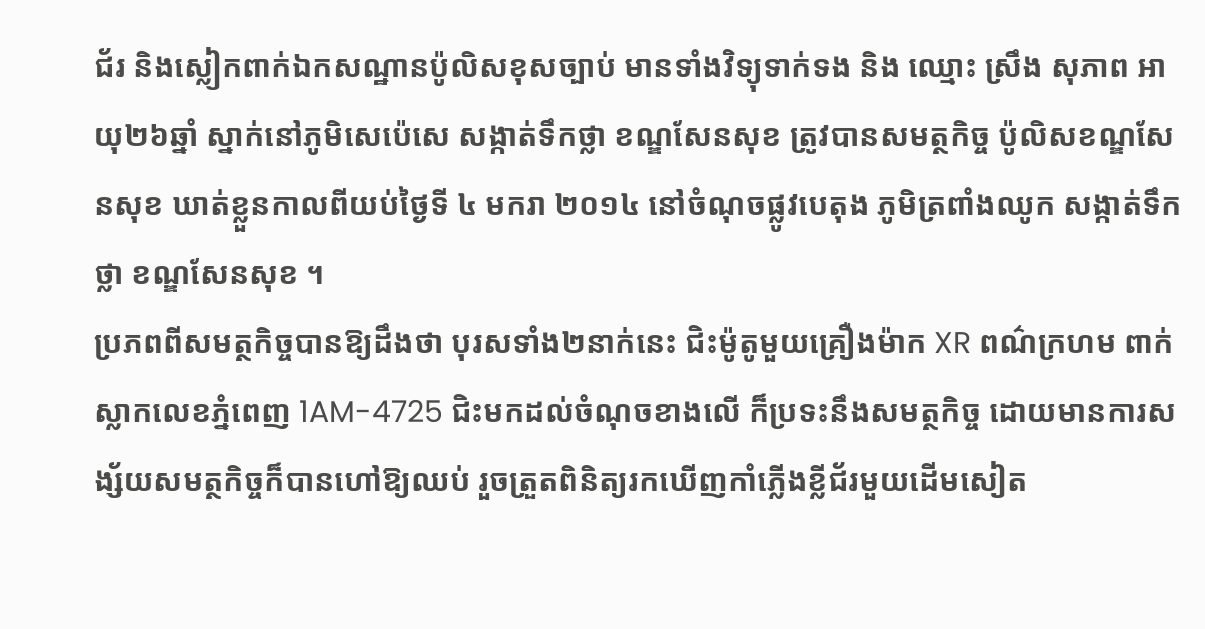ជ័រ និងស្លៀកពាក់ឯកសណ្ឋានប៉ូលិសខុសច្បាប់ មានទាំងវិទ្យុទាក់ទង និង ឈ្មោះ ស្រឹង សុភាព អាយុ២៦ឆ្នាំ ស្នាក់នៅភូមិសេប៉េសេ សង្កាត់ទឹកថ្លា ខណ្ឌសែនសុខ ត្រូវបានសមត្ថកិច្ច ប៉ូលិសខណ្ឌសែនសុខ ឃាត់ខ្លួនកាលពីយប់ថ្ងៃទី ៤ មករា ២០១៤ នៅចំណុចផ្លូវបេតុង ភូមិត្រពាំងឈូក សង្កាត់ទឹកថ្លា ខណ្ឌសែនសុខ ។
ប្រភពពីសមត្ថកិច្ចបានឱ្យដឹងថា បុរសទាំង២នាក់នេះ ជិះម៉ូតូមួយគ្រឿងម៉ាក XR ពណ៌ក្រហម ពាក់ស្លាកលេខភ្នំពេញ 1AM-4725 ជិះមកដល់ចំណុចខាងលើ ក៏ប្រទះនឹងសមត្ថកិច្ច ដោយមានការសង្ស័យសមត្ថកិច្ចក៏បានហៅឱ្យឈប់ រួចត្រួតពិនិត្យរកឃើញកាំភ្លើងខ្លីជ័រមួយដើមសៀត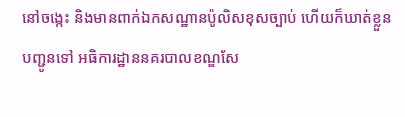នៅចង្កេះ និងមានពាក់ឯកសណ្ឋានប៉ូលិសខុសច្បាប់ ហើយក៏ឃាត់ខ្លួនបញ្ជូនទៅ អធិការដ្ឋាននគរបាលខណ្ឌសែ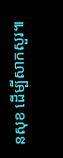នសុខ ដើម្បីសាកសួរ៕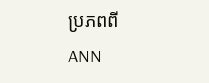ប្រភពពី ANN